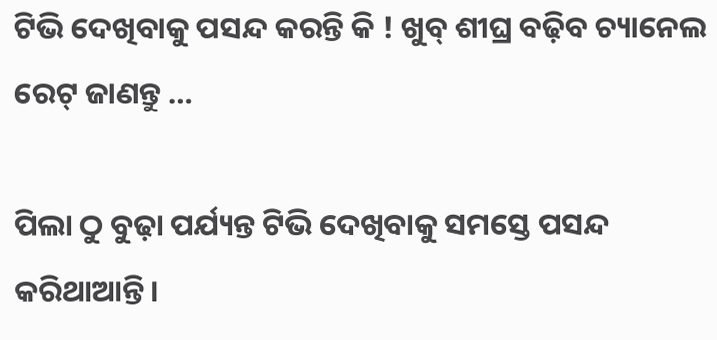ଟିଭି ଦେଖିବାକୁ ପସନ୍ଦ କରନ୍ତି କି ! ଖୁବ୍‌ ଶୀଘ୍ର ବଢ଼ିବ ଚ୍ୟାନେଲ ରେଟ୍‌ ଜାଣନ୍ତୁ …

ପିଲା ଠୁ ବୁଢ଼ା ପର୍ଯ୍ୟନ୍ତ ଟିଭି ଦେଖିବାକୁ ସମସ୍ତେ ପସନ୍ଦ କରିଥାଆନ୍ତି ।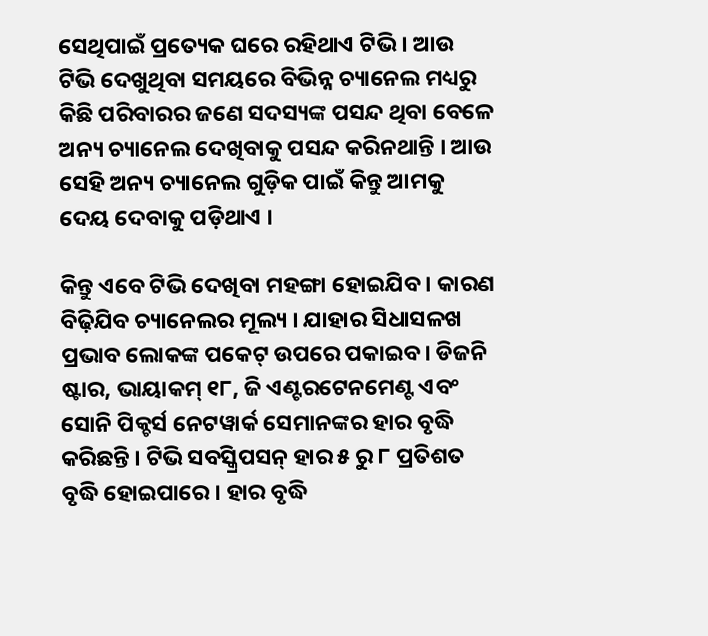ସେଥିପାଇଁ ପ୍ରତ୍ୟେକ ଘରେ ରହିଥାଏ ଟିଭି । ଆଉ ଟିଭି ଦେଖୁଥିବା ସମୟରେ ବିଭିନ୍ନ ଚ୍ୟାନେଲ ମଧ୍ୟରୁ କିଛି ପରିବାରର ଜଣେ ସଦସ୍ୟଙ୍କ ପସନ୍ଦ ଥିବା ବେଳେ ଅନ୍ୟ ଚ୍ୟାନେଲ ଦେଖିବାକୁ ପସନ୍ଦ କରିନଥାନ୍ତି । ଆଉ ସେହି ଅନ୍ୟ ଚ୍ୟାନେଲ ଗୁଡ଼ିକ ପାଇଁ କିନ୍ତୁ ଆମକୁ ଦେୟ ଦେବାକୁ ପଡ଼ିଥାଏ ।

କିନ୍ତୁ ଏବେ ଟିଭି ଦେଖିବା ମହଙ୍ଗା ହୋଇଯିବ । କାରଣ ବିଢ଼ିଯିବ ଚ୍ୟାନେଲର ମୂଲ୍ୟ । ଯାହାର ସିଧାସଳଖ ପ୍ରଭାବ ଲୋକଙ୍କ ପକେଟ୍‌ ଉପରେ ପକାଇବ। ଡିଜନି ଷ୍ଟାର, ଭାୟାକମ୍ ୧୮, ଜି ଏଣ୍ଟରଟେନମେଣ୍ଟ ଏବଂ ସୋନି ପିକ୍ଚର୍ସ ନେଟୱାର୍କ ସେମାନଙ୍କର ହାର ବୃଦ୍ଧି କରିଛନ୍ତି । ଟିଭି ସବସ୍କ୍ରିପସନ୍ ହାର ୫ ରୁ ୮ ପ୍ରତିଶତ ବୃଦ୍ଧି ହୋଇପାରେ । ହାର ବୃଦ୍ଧି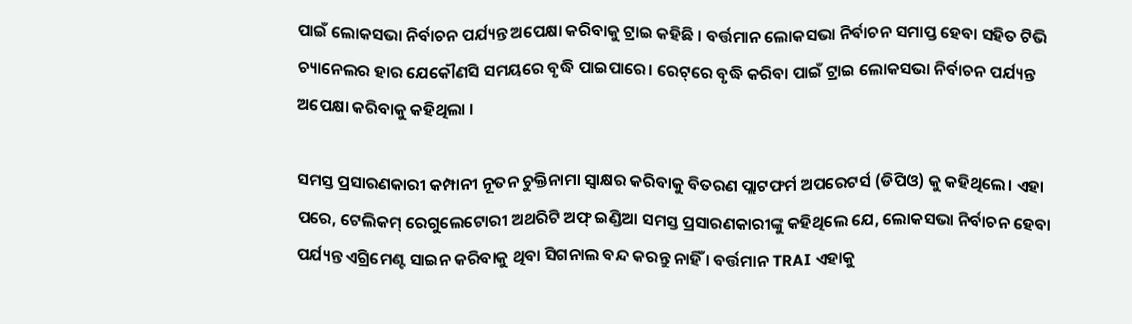ପାଇଁ ଲୋକସଭା ନିର୍ବାଚନ ପର୍ଯ୍ୟନ୍ତ ଅପେକ୍ଷା କରିବାକୁ ଟ୍ରାଇ କହିଛି । ବର୍ତ୍ତମାନ ଲୋକସଭା ନିର୍ବାଚନ ସମାପ୍ତ ହେବା ସହିତ ଟିଭି ଚ୍ୟାନେଲର ହାର ଯେକୌଣସି ସମୟରେ ବୃଦ୍ଧି ପାଇପାରେ। ରେଟ୍‌ରେ ବୃଦ୍ଧି କରିବା ପାଇଁ ଟ୍ରାଇ ଲୋକସଭା ନିର୍ବାଚନ ପର୍ଯ୍ୟନ୍ତ ଅପେକ୍ଷା କରିବାକୁ କହିଥିଲା ।

ସମସ୍ତ ପ୍ରସାରଣକାରୀ କମ୍ପାନୀ ନୂତନ ଚୁକ୍ତିନାମା ସ୍ୱାକ୍ଷର କରିବାକୁ ବିତରଣ ପ୍ଲାଟଫର୍ମ ଅପରେଟର୍ସ (ଡିପିଓ) କୁ କହିଥିଲେ। ଏହା ପରେ, ଟେଲିକମ୍ ରେଗୁଲେଟୋରୀ ଅଥରିଟି ଅଫ୍ ଇଣ୍ଡିଆ ସମସ୍ତ ପ୍ରସାରଣକାରୀଙ୍କୁ କହିଥିଲେ ଯେ, ଲୋକସଭା ନିର୍ବାଚନ ହେବା ପର୍ଯ୍ୟନ୍ତ ଏଗ୍ରିମେଣ୍ଟ ସାଇନ କରିବାକୁ ଥିବା ସିଗନାଲ ବନ୍ଦ କରନ୍ତୁ ନାହିଁ । ବର୍ତ୍ତମାନ TRAI ଏହାକୁ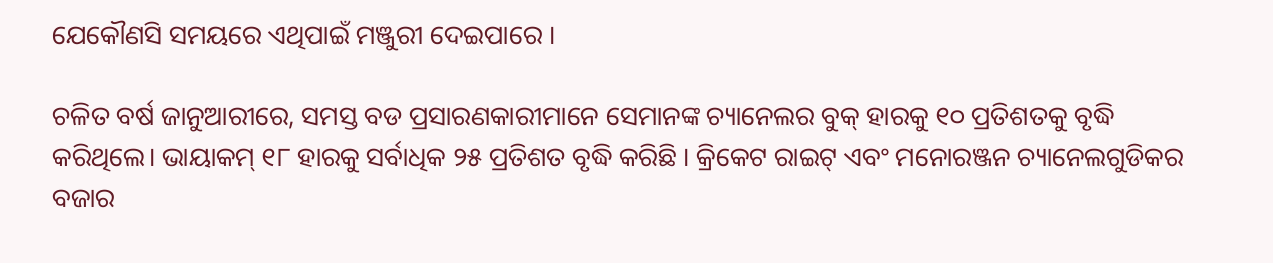ଯେକୌଣସି ସମୟରେ ଏଥିପାଇଁ ମଞ୍ଜୁରୀ ଦେଇପାରେ ।

ଚଳିତ ବର୍ଷ ଜାନୁଆରୀରେ, ସମସ୍ତ ବଡ ପ୍ରସାରଣକାରୀମାନେ ସେମାନଙ୍କ ଚ୍ୟାନେଲର ବୁକ୍‌ ହାରକୁ ୧୦ ପ୍ରତିଶତକୁ ବୃଦ୍ଧି କରିଥିଲେ। ଭାୟାକମ୍ ୧୮ ହାରକୁ ସର୍ବାଧିକ ୨୫ ପ୍ରତିଶତ ବୃଦ୍ଧି କରିଛି । କ୍ରିକେଟ ରାଇଟ୍‌ ଏବଂ ମନୋରଞ୍ଜନ ଚ୍ୟାନେଲଗୁଡିକର ବଜାର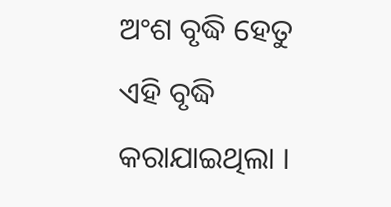ଅଂଶ ବୃଦ୍ଧି ହେତୁ ଏହି ବୃଦ୍ଧି କରାଯାଇଥିଲା ।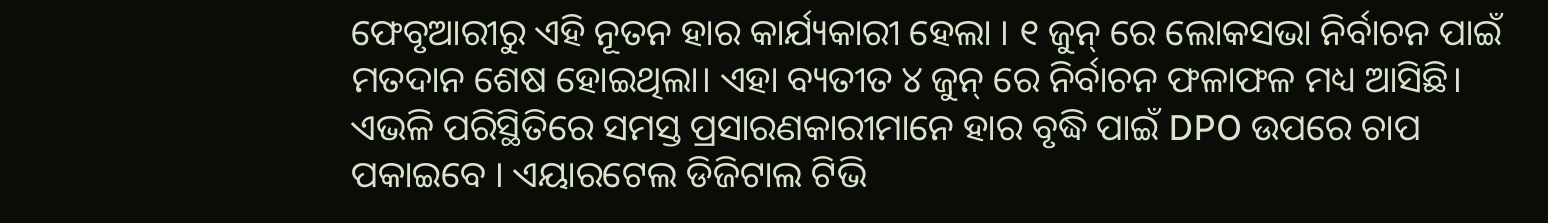ଫେବୃଆରୀରୁ ଏହି ନୂତନ ହାର କାର୍ଯ୍ୟକାରୀ ହେଲା । ୧ ଜୁନ୍ ରେ ଲୋକସଭା ନିର୍ବାଚନ ପାଇଁ ମତଦାନ ଶେଷ ହୋଇଥିଲା। ଏହା ବ୍ୟତୀତ ୪ ଜୁନ୍ ରେ ନିର୍ବାଚନ ଫଳାଫଳ ମଧ୍ୟ ଆସିଛି। ଏଭଳି ପରିସ୍ଥିତିରେ ସମସ୍ତ ପ୍ରସାରଣକାରୀମାନେ ହାର ବୃଦ୍ଧି ପାଇଁ DPO ଉପରେ ଚାପ ପକାଇବେ । ଏୟାରଟେଲ ଡିଜିଟାଲ ଟିଭି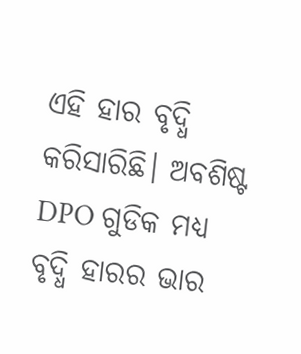ଏହି ହାର ବୃଦ୍ଧି କରିସାରିଛି। ଅବଶିଷ୍ଟ DPO ଗୁଡିକ ମଧ୍ୟ ବୃଦ୍ଧି ହାରର ଭାର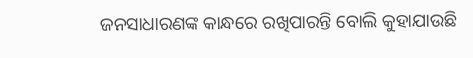ଜନସାଧାରଣଙ୍କ କାନ୍ଧରେ ରଖିପାରନ୍ତି ବୋଲି କୁହାଯାଉଛି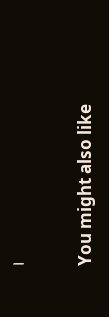।

You might also like